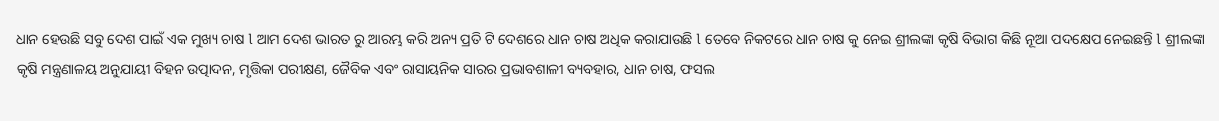ଧାନ ହେଉଛି ସବୁ ଦେଶ ପାଇଁ ଏକ ମୁଖ୍ୟ ଚାଷ l ଆମ ଦେଶ ଭାରତ ରୁ ଆରମ୍ଭ କରି ଅନ୍ୟ ପ୍ରତି ଟି ଦେଶରେ ଧାନ ଚାଷ ଅଧିକ କରାଯାଉଛି l ତେବେ ନିକଟରେ ଧାନ ଚାଷ କୁ ନେଇ ଶ୍ରୀଲଙ୍କା କୃଷି ବିଭାଗ କିଛି ନୂଆ ପଦକ୍ଷେପ ନେଇଛନ୍ତି l ଶ୍ରୀଲଙ୍କା କୃଷି ମନ୍ତ୍ରଣାଳୟ ଅନୁଯାୟୀ ବିହନ ଉତ୍ପାଦନ, ମୃତ୍ତିକା ପରୀକ୍ଷଣ, ଜୈବିକ ଏବଂ ରାସାୟନିକ ସାରର ପ୍ରଭାବଶାଳୀ ବ୍ୟବହାର, ଧାନ ଚାଷ, ଫସଲ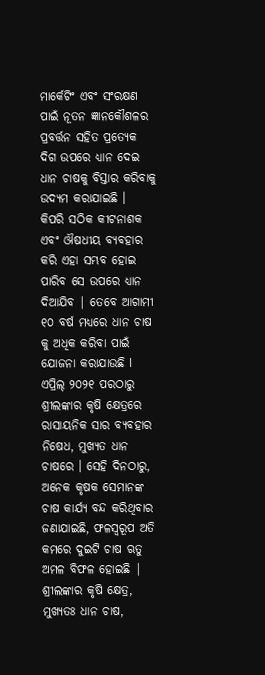ମାର୍କେଟିଂ ଏବଂ ସଂରକ୍ଷଣ ପାଇଁ ନୂତନ ଜ୍ଞାନକୌଶଳର ପ୍ରବର୍ତ୍ତନ ସହିତ ପ୍ରତ୍ୟେକ ଦିଗ ଉପରେ ଧ୍ୟାନ ଦେଇ ଧାନ ଚାଷକୁ ବିସ୍ତାର କରିବାକୁ ଉଦ୍ୟମ କରାଯାଇଛି ।
କିପରି ସଠିକ କୀଟନାଶକ ଏବଂ ଔଷଧୀୟ ବ୍ୟବହାର କରି ଏହା ସମ୍ଭବ ହୋଇ ପାରିବ ସେ ଉପରେ ଧ୍ୟାନ ଦିଆଯିବ | ତେବେ ଆଗାମୀ ୧୦ ବର୍ଷ ମଧ୍ୟରେ ଧାନ ଚାଷ କୁ ଅଧିକ କରିବା ପାଇଁ ଯୋଜନା କରାଯାଉଛି l
ଏପ୍ରିଲ୍ ୨୦୨୧ ପରଠାରୁ ଶ୍ରୀଲଙ୍କାର କୃଷି କ୍ଷେତ୍ରରେ ରାସାୟନିକ ସାର ବ୍ୟବହାର ନିଷେଧ, ମୁଖ୍ୟତ ଧାନ ଚାଷରେ । ସେହି ଦିନଠାରୁ, ଅନେକ କୃଷକ ସେମାନଙ୍କ ଚାଷ କାର୍ଯ୍ୟ ବନ୍ଦ କରିଥିବାର ଜଣାଯାଇଛି, ଫଳସ୍ୱରୂପ ଅତି କମରେ ଦୁଇଟି ଚାଷ ଋତୁ ଅମଳ ବିଫଳ ହୋଇଛି | ଶ୍ରୀଲଙ୍କାର କୃଷି କ୍ଷେତ୍ର, ମୁଖ୍ୟତଃ ଧାନ ଚାଷ,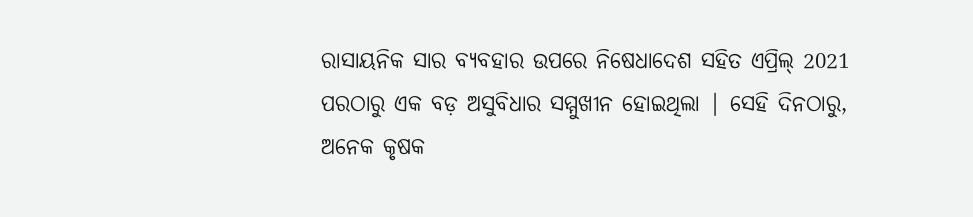ରାସାୟନିକ ସାର ବ୍ୟବହାର ଉପରେ ନିଷେଧାଦେଶ ସହିତ ଏପ୍ରିଲ୍ 2021 ପରଠାରୁ ଏକ ବଡ଼ ଅସୁବିଧାର ସମ୍ମୁଖୀନ ହୋଇଥିଲା | ସେହି ଦିନଠାରୁ, ଅନେକ କୃଷକ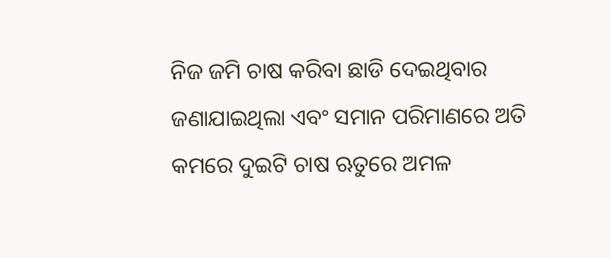ନିଜ ଜମି ଚାଷ କରିବା ଛାଡି ଦେଇଥିବାର ଜଣାଯାଇଥିଲା ଏବଂ ସମାନ ପରିମାଣରେ ଅତି କମରେ ଦୁଇଟି ଚାଷ ଋତୁରେ ଅମଳ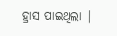ହ୍ରାସ ପାଇଥିଲା |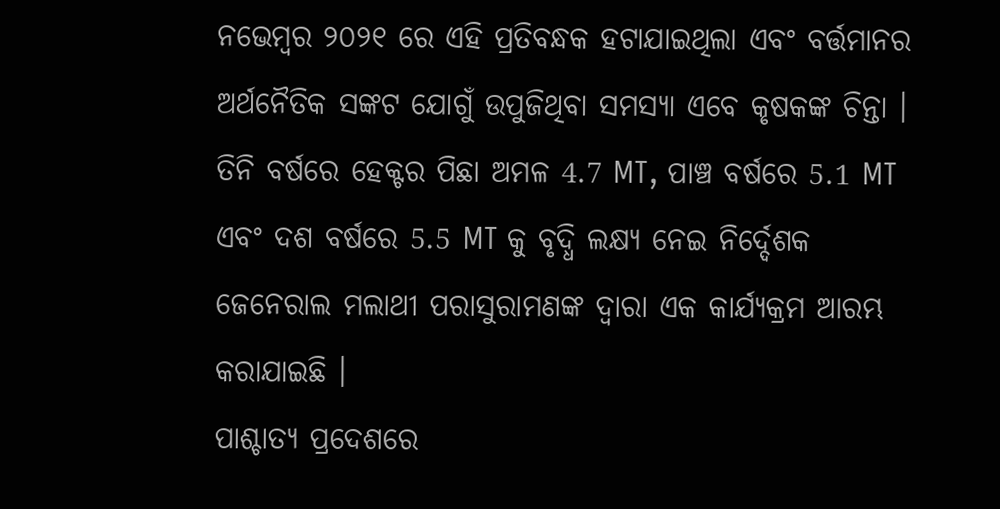ନଭେମ୍ବର ୨୦୨୧ ରେ ଏହି ପ୍ରତିବନ୍ଧକ ହଟାଯାଇଥିଲା ଏବଂ ବର୍ତ୍ତମାନର ଅର୍ଥନୈତିକ ସଙ୍କଟ ଯୋଗୁଁ ଉପୁଜିଥିବା ସମସ୍ୟା ଏବେ କୃଷକଙ୍କ ଚିନ୍ତା । ତିନି ବର୍ଷରେ ହେକ୍ଟର ପିଛା ଅମଳ 4.7 MT, ପାଞ୍ଚ ବର୍ଷରେ 5.1 MT ଏବଂ ଦଶ ବର୍ଷରେ 5.5 MT କୁ ବୃଦ୍ଧି ଲକ୍ଷ୍ୟ ନେଇ ନିର୍ଦ୍ଦେଶକ ଜେନେରାଲ ମଲାଥୀ ପରାସୁରାମଣଙ୍କ ଦ୍ୱାରା ଏକ କାର୍ଯ୍ୟକ୍ରମ ଆରମ୍ଭ କରାଯାଇଛି ।
ପାଶ୍ଚାତ୍ୟ ପ୍ରଦେଶରେ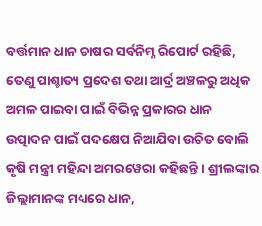ବର୍ତ୍ତମାନ ଧାନ ଚାଷର ସର୍ବନିମ୍ନ ରିପୋର୍ଟ ରହିଛି, ତେଣୁ ପାଶ୍ଚାତ୍ୟ ପ୍ରଦେଶ ତଥା ଆର୍ଦ୍ର ଅଞ୍ଚଳରୁ ଅଧିକ ଅମଳ ପାଇବା ପାଇଁ ବିଭିନ୍ନ ପ୍ରକାରର ଧାନ ଉତ୍ପାଦନ ପାଇଁ ପଦକ୍ଷେପ ନିଆଯିବା ଉଚିତ ବୋଲି କୃଷି ମନ୍ତ୍ରୀ ମହିନ୍ଦା ଅମରୱେରା କହିଛନ୍ତି । ଶ୍ରୀଲଙ୍କାର ଜିଲ୍ଲାମାନଙ୍କ ମଧ୍ୟରେ ଧାନ,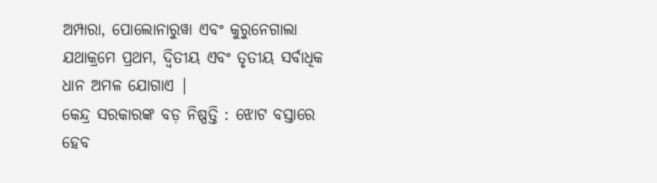ଅମ୍ପାରା, ପୋଲୋନାରୁୱା ଏବଂ କୁରୁନେଗାଲା ଯଥାକ୍ରମେ ପ୍ରଥମ, ଦ୍ୱିତୀୟ ଏବଂ ତୃତୀୟ ସର୍ବାଧିକ ଧାନ ଅମଳ ଯୋଗାଏ |
କେନ୍ଦ୍ର ସରକାରଙ୍କ ବଡ଼ ନିଷ୍ପତ୍ତି : ଝୋଟ ବସ୍ତାରେ ହେବ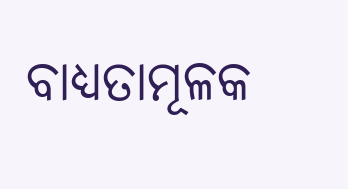ବାଧ୍ୟତାମୂଳକ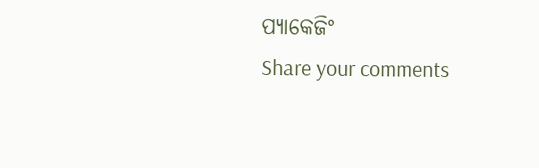ପ୍ୟାକେଜିଂ
Share your comments